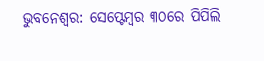ଭୁବନେଶ୍ୱର: ସେପ୍ଟେମ୍ବର ୩୦ରେ ପିପିଲି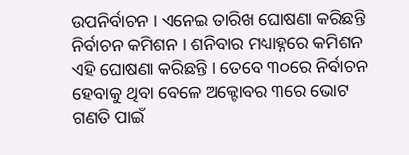ଉପନିର୍ବାଚନ । ଏନେଇ ତାରିଖ ଘୋଷଣା କରିଛନ୍ତି ନିର୍ବାଚନ କମିଶନ । ଶନିବାର ମଧ୍ୟାହ୍ନରେ କମିଶନ ଏହି ଘୋଷଣା କରିଛନ୍ତି । ତେବେ ୩୦ରେ ନିର୍ବାଚନ ହେବାକୁ ଥିବା ବେଳେ ଅକ୍ଟୋବର ୩ରେ ଭୋଟ ଗଣତି ପାଇଁ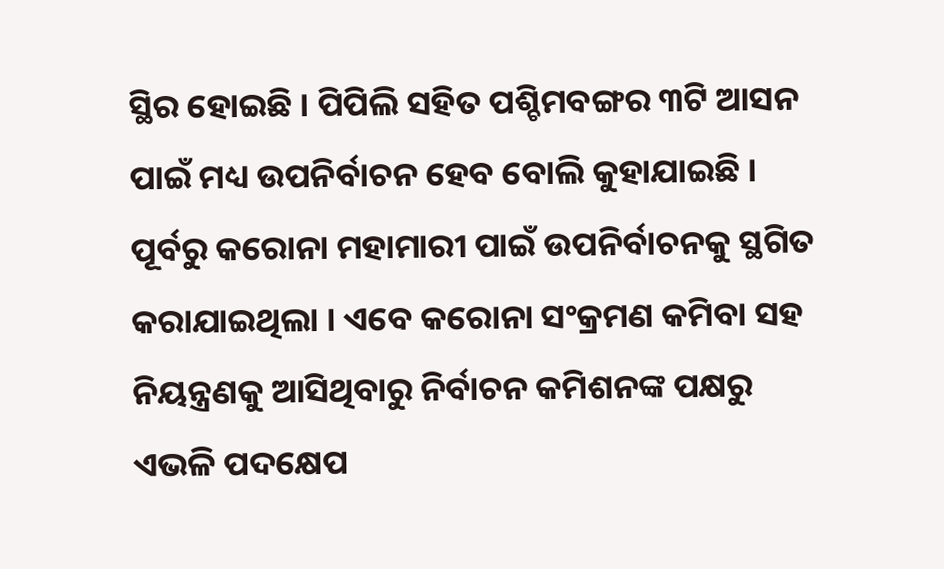ସ୍ଥିର ହୋଇଛି । ପିପିଲି ସହିତ ପଶ୍ଚିମବଙ୍ଗର ୩ଟି ଆସନ ପାଇଁ ମଧ୍ୟ ଉପନିର୍ବାଚନ ହେବ ବୋଲି କୁହାଯାଇଛି ।
ପୂର୍ବରୁ କରୋନା ମହାମାରୀ ପାଇଁ ଉପନିର୍ବାଚନକୁ ସ୍ଥଗିତ କରାଯାଇଥିଲା । ଏବେ କରୋନା ସଂକ୍ରମଣ କମିବା ସହ ନିୟନ୍ତ୍ରଣକୁ ଆସିଥିବାରୁ ନିର୍ବାଚନ କମିଶନଙ୍କ ପକ୍ଷରୁ ଏଭଳି ପଦକ୍ଷେପ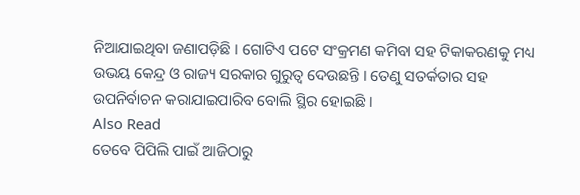ନିଆଯାଇଥିବା ଜଣାପଡ଼ିଛି । ଗୋଟିଏ ପଟେ ସଂକ୍ରମଣ କମିବା ସହ ଟିକାକରଣକୁ ମଧ୍ୟ ଉଭୟ କେନ୍ଦ୍ର ଓ ରାଜ୍ୟ ସରକାର ଗୁରୁତ୍ୱ ଦେଉଛନ୍ତି । ତେଣୁ ସତର୍କତାର ସହ ଉପନିର୍ବାଚନ କରାଯାଇପାରିବ ବୋଲି ସ୍ଥିର ହୋଇଛି ।
Also Read
ତେବେ ପିପିଲି ପାଇଁ ଆଜିଠାରୁ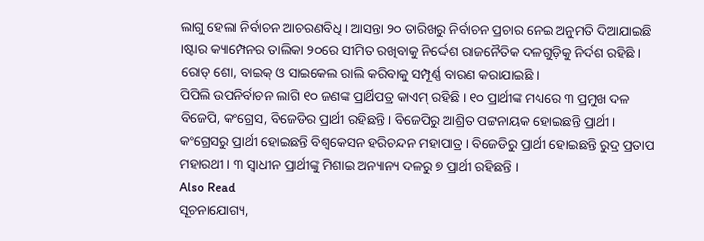ଲାଗୁ ହେଲା ନିର୍ବାଚନ ଆଚରଣବିଧି । ଆସନ୍ତା ୨୦ ତାରିଖରୁ ନିର୍ବାଚନ ପ୍ରଚାର ନେଇ ଅନୁମତି ଦିଆଯାଇଛି ।ଷ୍ଟାର କ୍ୟାମ୍ପେନର ତାଲିକା ୨୦ରେ ସୀମିତ ରଖିବାକୁ ନିର୍ଦ୍ଦେଶ ରାଜନୈତିକ ଦଳଗୁଡ଼ିକୁ ନିର୍ଦଶ ରହିଛି । ରୋଡ୍ ଶୋ, ବାଇକ୍ ଓ ସାଇକେଲ ରାଲି କରିବାକୁ ସମ୍ପୂର୍ଣ୍ଣ ବାରଣ କରାଯାଇଛି ।
ପିପିଲି ଉପନିର୍ବାଚନ ଲାଗି ୧୦ ଜଣଙ୍କ ପ୍ରାର୍ଥିପତ୍ର କାଏମ୍ ରହିଛି । ୧୦ ପ୍ରାର୍ଥୀଙ୍କ ମଧ୍ୟରେ ୩ ପ୍ରମୁଖ ଦଳ ବିଜେପି, କଂଗ୍ରେସ, ବିଜେଡିର ପ୍ରାର୍ଥୀ ରହିଛନ୍ତି । ବିଜେପିରୁ ଆଶ୍ରିତ ପଟ୍ଟନାୟକ ହୋଇଛନ୍ତି ପ୍ରାର୍ଥୀ । କଂଗ୍ରେସରୁ ପ୍ରାର୍ଥୀ ହୋଇଛନ୍ତି ବିଶ୍ୱକେସନ ହରିଚନ୍ଦନ ମହାପାତ୍ର । ବିଜେଡିରୁ ପ୍ରାର୍ଥୀ ହୋଇଛନ୍ତି ରୁଦ୍ର ପ୍ରତାପ ମହାରଥୀ । ୩ ସ୍ୱାଧୀନ ପ୍ରାର୍ଥୀଙ୍କୁ ମିଶାଇ ଅନ୍ୟାନ୍ୟ ଦଳରୁ ୭ ପ୍ରାର୍ଥୀ ରହିଛନ୍ତି ।
Also Read
ସୂଚନାଯୋଗ୍ୟ,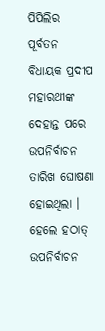ପିପିଲିର ପୂର୍ବତନ ବିଧାୟକ ପ୍ରଦୀପ ମହାରଥୀଙ୍କ ଦେହାନ୍ତ ପରେ ଉପନିର୍ବାଚନ ତାରିଖ ଘୋଷଣା ହୋଇଥିଲା । ହେଲେ ହଠାତ୍ ଉପନିର୍ବାଚନ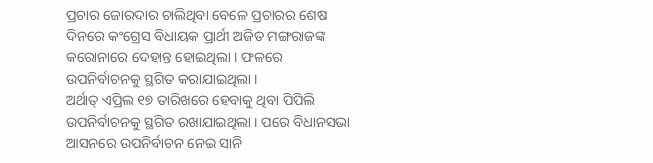ପ୍ରଚାର ଜୋରଦାର ଚାଲିଥିବା ବେଳେ ପ୍ରଚାରର ଶେଷ ଦିନରେ କଂଗ୍ରେସ ବିଧାୟକ ପ୍ରାର୍ଥୀ ଅଜିତ ମଙ୍ଗରାଜଙ୍କ କରୋନାରେ ଦେହାନ୍ତ ହୋଇଥିଲା । ଫଳରେ ଉପନିର୍ବାଚନକୁ ସ୍ଥଗିତ କରାଯାଇଥିଲା ।
ଅର୍ଥାତ୍ ଏପ୍ରିଲ ୧୭ ତାରିଖରେ ହେବାକୁ ଥିବା ପିପିଲି ଉପନିର୍ବାଚନକୁ ସ୍ଥଗିତ ରଖାଯାଇଥିଲା । ପରେ ବିଧାନସଭା ଆସନରେ ଉପନିର୍ବାଚନ ନେଇ ସାନି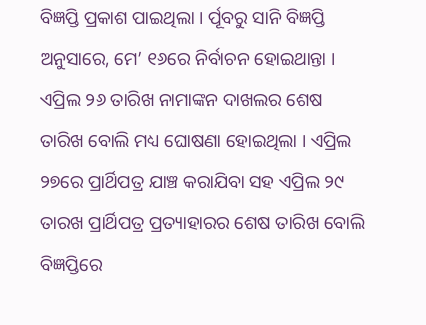ବିଜ୍ଞପ୍ତି ପ୍ରକାଶ ପାଇଥିଲା । ର୍ପୂବରୁ ସାନି ବିଜ୍ଞପ୍ତି ଅନୁସାରେ, ମେ’ ୧୬ରେ ନିର୍ବାଚନ ହୋଇଥାନ୍ତା । ଏପ୍ରିଲ ୨୬ ତାରିଖ ନାମାଙ୍କନ ଦାଖଲର ଶେଷ ତାରିଖ ବୋଲି ମଧ୍ୟ ଘୋଷଣା ହୋଇଥିଲା । ଏପ୍ରିଲ ୨୭ରେ ପ୍ରାର୍ଥିପତ୍ର ଯାଞ୍ଚ କରାଯିବା ସହ ଏପ୍ରିଲ ୨୯ ତାରଖ ପ୍ରାର୍ଥିପତ୍ର ପ୍ରତ୍ୟାହାରର ଶେଷ ତାରିଖ ବୋଲି ବିଜ୍ଞପ୍ତିରେ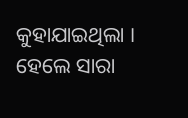କୁହାଯାଇଥିଲା ।
ହେଲେ ସାରା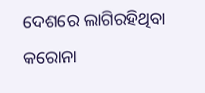ଦେଶରେ ଲାଗିରହିଥିବା କରୋନା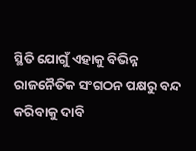ସ୍ଥିତି ଯୋଗୁଁ ଏହାକୁ ବିଭିନ୍ନ ରାଜନୈତିକ ସଂଗଠନ ପକ୍ଷରୁ ବନ୍ଦ କରିବାକୁ ଦାବି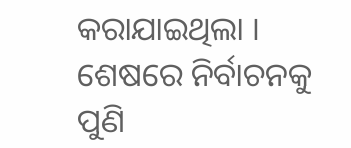କରାଯାଇଥିଲା । ଶେଷରେ ନିର୍ବାଚନକୁ ପୁଣି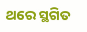ଥରେ ସ୍ଥଗିତ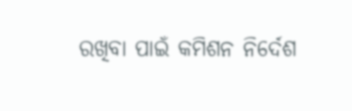ରଖିବା ପାଇଁ କମିଶନ ନିର୍ଦେଶ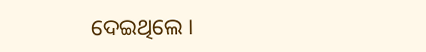ଦେଇଥିଲେ ।